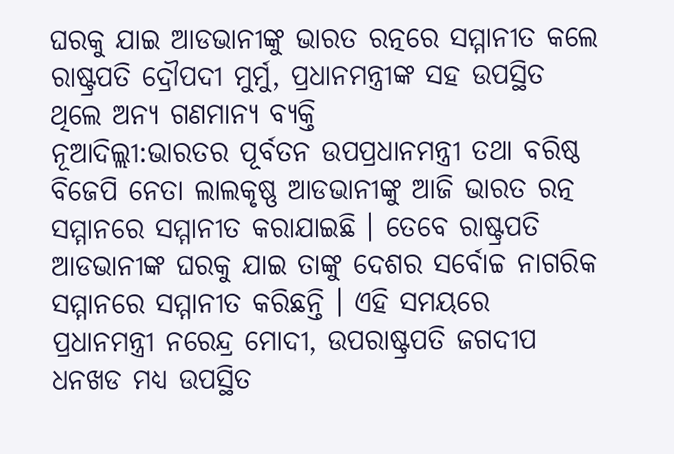ଘରକୁ ଯାଇ ଆଡଭାନୀଙ୍କୁ ଭାରତ ରତ୍ନରେ ସମ୍ମାନୀତ କଲେ ରାଷ୍ଟ୍ରପତି ଦ୍ରୌପଦୀ ମୁର୍ମୁ, ପ୍ରଧାନମନ୍ତ୍ରୀଙ୍କ ସହ ଉପସ୍ଥିତ ଥିଲେ ଅନ୍ୟ ଗଣମାନ୍ୟ ବ୍ୟକ୍ତି
ନୂଆଦିଲ୍ଲୀ:ଭାରତର ପୂର୍ବତନ ଉପପ୍ରଧାନମନ୍ତ୍ରୀ ତଥା ବରିଷ୍ଠ ବିଜେପି ନେତା ଲାଲକୃଷ୍ଣ ଆଡଭାନୀଙ୍କୁ ଆଜି ଭାରତ ରତ୍ନ ସମ୍ମାନରେ ସମ୍ମାନୀତ କରାଯାଇଛି । ତେବେ ରାଷ୍ଟ୍ରପତି ଆଡଭାନୀଙ୍କ ଘରକୁ ଯାଇ ତାଙ୍କୁ ଦେଶର ସର୍ବୋଚ୍ଚ ନାଗରିକ ସମ୍ମାନରେ ସମ୍ମାନୀତ କରିଛନ୍ତି । ଏହି ସମୟରେ ପ୍ରଧାନମନ୍ତ୍ରୀ ନରେନ୍ଦ୍ର ମୋଦୀ, ଉପରାଷ୍ଟ୍ରପତି ଜଗଦୀପ ଧନଖଡ ମଧ୍ୟ ଉପସ୍ଥିତ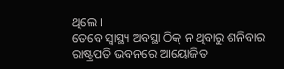ଥିଲେ ।
ତେବେ ସ୍ୱାସ୍ଥ୍ୟ ଅବସ୍ଥା ଠିକ୍ ନ ଥିବାରୁ ଶନିବାର ରାଷ୍ଟ୍ରପତି ଭବନରେ ଆୟୋଜିତ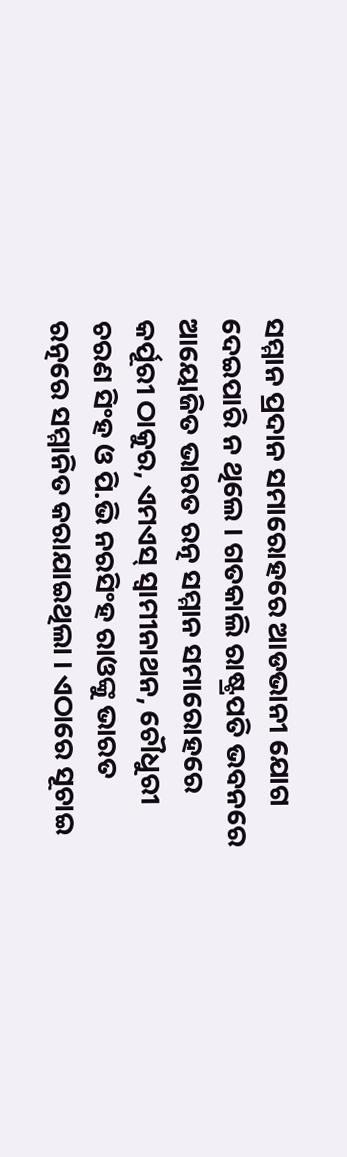ସମ୍ମାନ ପ୍ରଦାନ ସମାରୋହରେ ଆଡଭାନୀ ଯୋଗ ଦେଇପାରି ନ ଥିଲେ । ଗତକାଲି ରାଷ୍ଟ୍ରପତି ଭବନରେ ଆୟୋଜିତ ଭାରତ ରତ୍ନ ସମ୍ମାନ ସମାରୋହରେ କର୍ପୂରୀ ଠାକୁର, ଏମଏସ୍ ସ୍ୱାମୀନାଥନ, ଚୌଧୁରୀ ଚରଣ ସିଂହ ଓ ପି.ଭି ନରସିଂହ ରାଓଙ୍କୁ ଭାରତ ରତ୍ନରେ ସମ୍ମାନିତ କରାଯାଇଥିଲା । ଏଠାରେ ସୂଚାଇ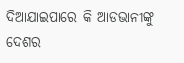ଦିଆଯାଇପାରେ କି ଆଡଭାନୀଙ୍କୁ ଦେଶର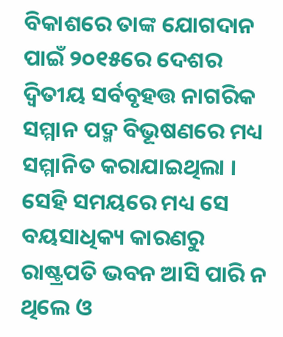ବିକାଶରେ ତାଙ୍କ ଯୋଗଦାନ ପାଇଁ ୨୦୧୫ରେ ଦେଶର ଦ୍ୱିତୀୟ ସର୍ବବୃହତ୍ତ ନାଗରିକ ସମ୍ମାନ ପଦ୍ମ ବିଭୂଷଣରେ ମଧ୍ୟ ସମ୍ମାନିତ କରାଯାଇଥିଲା । ସେହି ସମୟରେ ମଧ୍ୟ ସେ ବୟସାଧିକ୍ୟ କାରଣରୁ ରାଷ୍ଟ୍ରପତି ଭବନ ଆସି ପାରି ନ ଥିଲେ ଓ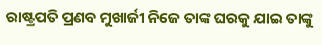ରାଷ୍ଟ୍ରପତି ପ୍ରଣବ ମୁଖାର୍ଜୀ ନିଜେ ତାଙ୍କ ଘରକୁ ଯାଇ ତାଙ୍କୁ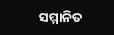ସମ୍ମାନିତ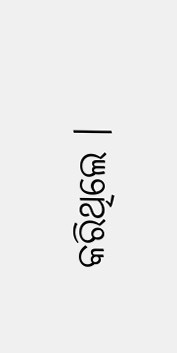କରିଥିଲେ ।